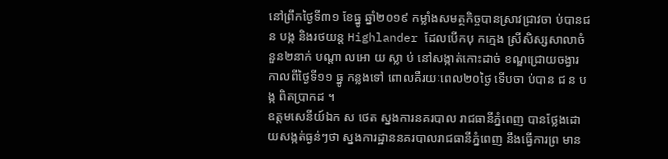នៅព្រឹកថ្ងៃទី៣១ ខែធ្នូ ឆ្នាំ២០១៩ កម្លាំងសមត្ថកិច្ចបានស្រាវជ្រាវចា ប់បានជ ន បង្ក និងរថយន្ត Highlander ដែលបើកបុ កក្មេង ស្រីសិស្សសាលាចំនួន២នាក់ បណ្តា លអោ យ ស្លា ប់ នៅសង្កាត់កោះដាច់ ខណ្ឌជ្រោយចង្វារ កាលពីថ្ងៃទី១១ ធ្នូ កន្លងទៅ ពោលគឺរយៈពេល២០ថ្ងៃ ទើបចា ប់បាន ជ ន បង្ក ពិតប្រាកដ ។
ឧត្តមសេនីយ៍ឯក ស ថេត ស្នងការនគរបាល រាជធានីភ្នំពេញ បានថ្លែងដោយសង្កត់ធ្ងន់ៗថា ស្នងការដ្ឋាននគរបាលរាជធានីភ្នំពេញ នឹងធ្វើការព្រ មាន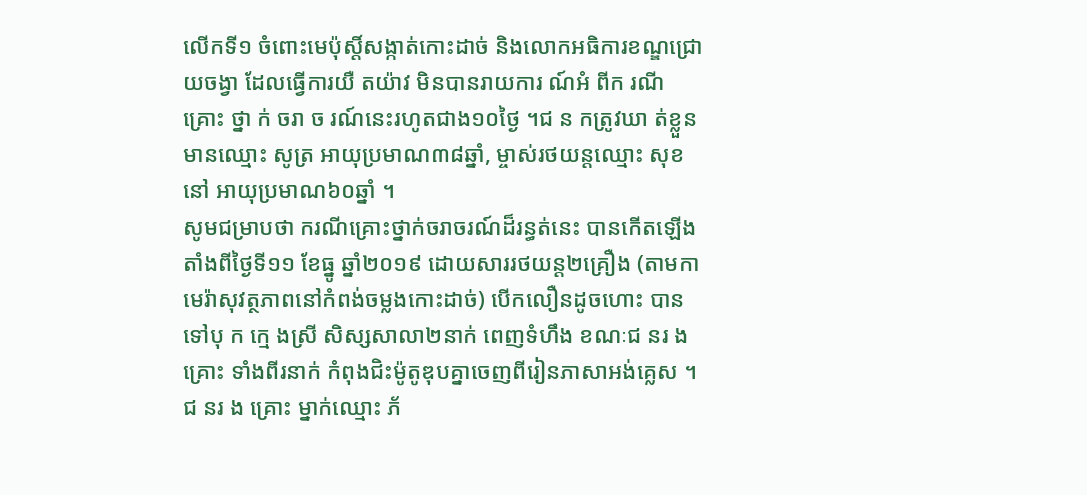លើកទី១ ចំពោះមេប៉ុស្តិ៍សង្កាត់កោះដាច់ និងលោកអធិការខណ្ឌជ្រោយចង្វា ដែលធ្វើការយឺ តយ៉ាវ មិនបានរាយការ ណ៍អំ ពីក រណីគ្រោះ ថ្នា ក់ ចរា ច រណ៍នេះរហូតជាង១០ថ្ងៃ ។ជ ន កត្រូវឃា ត់ខ្លួនមានឈ្មោះ សូត្រ អាយុប្រមាណ៣៨ឆ្នាំ, ម្ចាស់រថយន្តឈ្មោះ សុខ នៅ អាយុប្រមាណ៦០ឆ្នាំ ។
សូមជម្រាបថា ករណីគ្រោះថ្នាក់ចរាចរណ៍ដ៏រន្ធត់នេះ បានកើតឡើងតាំងពីថ្ងៃទី១១ ខែធ្នូ ឆ្នាំ២០១៩ ដោយសាររថយន្ត២គ្រឿង (តាមកាមេរ៉ាសុវត្ថភាពនៅកំពង់ចម្លងកោះដាច់) បើកលឿនដូចហោះ បានទៅបុ ក ក្មេ ងស្រី សិស្សសាលា២នាក់ ពេញទំហឹង ខណៈជ នរ ង គ្រោះ ទាំងពីរនាក់ កំពុងជិះម៉ូតូឌុបគ្នាចេញពីរៀនភាសាអង់គ្លេស ។ជ នរ ង គ្រោះ ម្នាក់ឈ្មោះ ភ័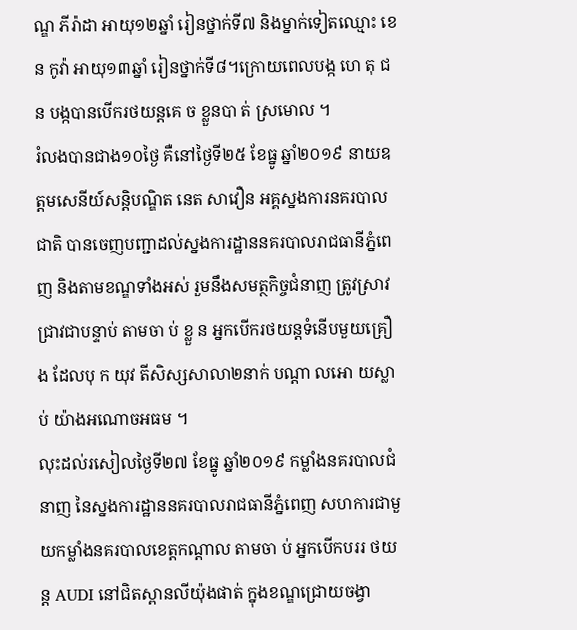ណ្ឌ ភីរ៉ាដា អាយុ១២ឆ្នាំ រៀនថ្នាក់ទី៧ និងម្នាក់ទៀតឈ្មោះ ខេន កូវ៉ា អាយុ១៣ឆ្នាំ រៀនថ្នាក់ទី៨។ក្រោយពេលបង្ក ហេ តុ ជ ន បង្កបានបើករថយន្តគេ ច ខ្លួនបា ត់ ស្រមោល ។
រំលងបានជាង១០ថ្ងៃ គឺនៅថ្ងៃទី២៥ ខែធ្នូ ឆ្នាំ២០១៩ នាយឧត្តមសេនីយ៍សន្តិបណ្ឌិត នេត សាវឿន អគ្គស្នងការនគរបាលជាតិ បានចេញបញ្ជាដល់ស្នងការដ្ឋាននគរបាលរាជធានីភ្នំពេញ និងតាមខណ្ឌទាំងអស់ រួមនឹងសមត្ថកិច្ចជំនាញ ត្រូវស្រាវជ្រាវជាបន្ទាប់ តាមចា ប់ ខ្លួ ន អ្នកបើករថយន្តទំនើបមួយគ្រឿង ដែលបុ ក យុវ តីសិស្សសាលា២នាក់ បណ្តា លអោ យស្លា ប់ យ៉ាងអណោចអធម ។
លុះដល់រសៀលថ្ងៃទី២៧ ខែធ្នូ ឆ្នាំ២០១៩ កម្លាំងនគរបាលជំនាញ នៃស្នងការដ្ឋាននគរបាលរាជធានីភ្នំពេញ សហការជាមួយកម្លាំងនគរបាលខេត្តកណ្តាល តាមចា ប់ អ្នកបើកបររ ថយន្ត AUDI នៅជិតស្ពានលីយ៉ុងផាត់ ក្នុងខណ្ឌជ្រោយចង្វា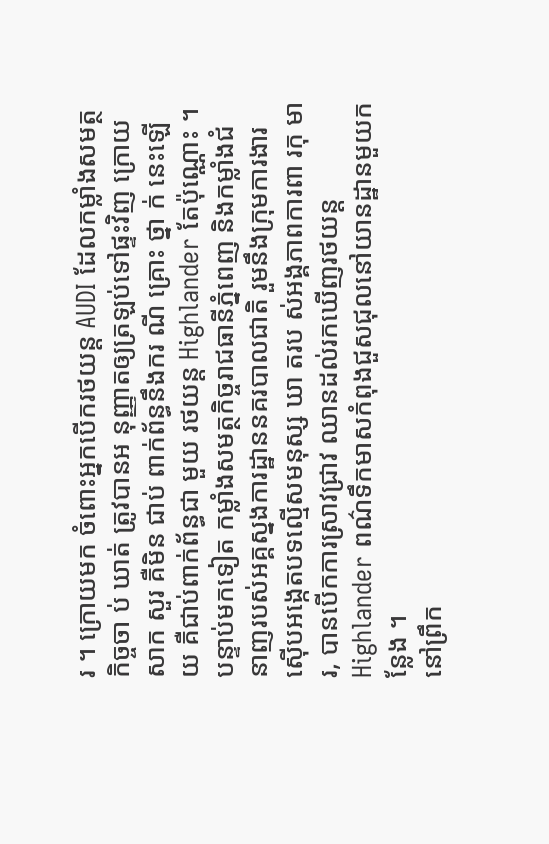រ ។ ក្រោយមក ចំពោះអ្នកបើករថយន្ត AUDI ដែលកម្លាំងសមត្ថកិច្ចចា ប់ ឃាត់ ត្រូវបានអ នុញ្ញាតឲ្យត្រឡប់ទៅផ្ទះវិញ ក្រោយសាក សួរ គឺមិន ជាប់ ពាក់ព័ន្ធនឹងករ ណី គ្រោះ ថ្នា ក់ នេះឡើយ គឺជាប់ពាក់ព័ន្ធជា មួយ រថយន្ត Highlander តែប៉ុណ្ណោះ ។
បន្ទាប់មកទៀត កម្លាំងសមត្ថកិច្ចរាជធានីភ្នំពេញ និងកម្លាំងជំនាញរបស់អគ្គស្នងការដ្ឋាននគរបាលជាតិ រួមនឹងក្រុមការងារស៊ើបអង្កេតបទល្មើសមនុស្ស ឃា តរប ស់អង្គភាពការពា រកុ មារ, បានបើកការស្រាវជ្រាវ ឈានដល់រកឃើញរថយន្ត Highlander ពណ៌ទឹកមាសកំពុងជួសជុលនៅយានដ្ឋានមួយកន្លែង ។
នៅព្រឹក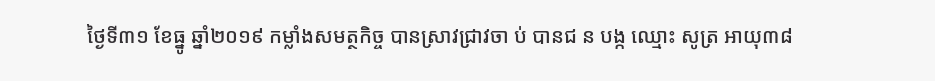ថ្ងៃទី៣១ ខែធ្នូ ឆ្នាំ២០១៩ កម្លាំងសមត្ថកិច្ច បានស្រាវជ្រាវចា ប់ បានជ ន បង្ក ឈ្មោះ សូត្រ អាយុ៣៨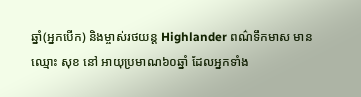ឆ្នាំ(អ្នកបើក) និងម្ចាស់រថយន្ត Highlander ពណ៌ទឹកមាស មានឈ្មោះ សុខ នៅ អាយុប្រមាណ៦០ឆ្នាំ ដែលអ្នកទាំង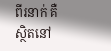ពីរនាក់ គឺស្ថិតនៅ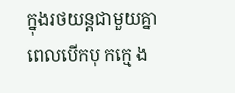ក្នុងរថយន្តជាមួយគ្នា ពេលបើកបុ កក្មេ ង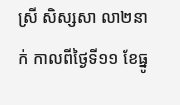ស្រី សិស្សសា លា២នាក់ កាលពីថ្ងៃទី១១ ខែធ្នូ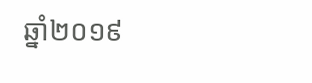ឆ្នាំ២០១៩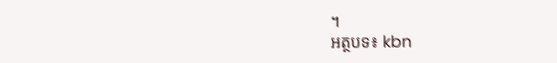។
អត្ថបទ៖ kbn